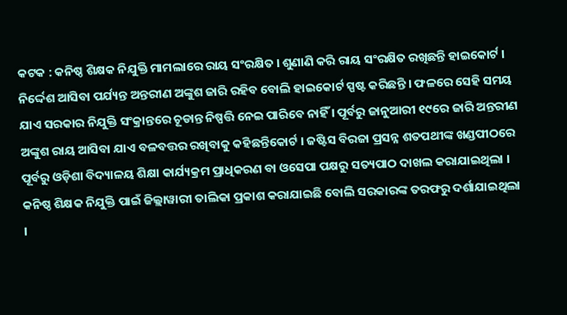କଟକ : କନିଷ୍ଠ ଶିକ୍ଷକ ନିଯୁକ୍ତି ମାମଲାରେ ରାୟ ସଂରକ୍ଷିତ । ଶୁଣାଣି କରି ରାୟ ସଂରକ୍ଷିତ ରଖିଛନ୍ତି ହାଇକୋର୍ଟ । ନିର୍ଦ୍ଦେଶ ଆସିବା ପର୍ଯ୍ୟନ୍ତ ଅନ୍ତରୀଣ ଅଙ୍କୁଶ ଜାରି ରହିବ ବୋଲି ହାଇକୋର୍ଟ ସ୍ପଷ୍ଟ କରିଛନ୍ତି । ଫଳରେ ସେହି ସମୟ ଯାଏ ସରକାର ନିଯୁକ୍ତି ସଂକ୍ରାନ୍ତରେ ଚୂଡାନ୍ତ ନିଷ୍ପତ୍ତି ନେଇ ପାରିବେ ନାହିଁ । ପୂର୍ବରୁ ଜାନୁଆରୀ ୧୯ରେ ଜାରି ଅନ୍ତରୀଣ ଅଙ୍କୁଶ ରାୟ ଆସିବା ଯାଏ ବଳବତ୍ତର ରଖିବାକୁ କହିଛନ୍ତିକୋର୍ଟ । ଜଷ୍ଟିସ ବିରଜା ପ୍ରସନ୍ନ ଶତପଥୀଙ୍କ ଖଣ୍ଡପୀଠରେ ପୂର୍ବରୁ ଓଡ଼ିଶା ବିଦ୍ୟାଳୟ ଶିକ୍ଷା କାର୍ଯ୍ୟକ୍ରମ ପ୍ରାଧିକରଣ ବା ଓସେପା ପକ୍ଷରୁ ସତ୍ୟପାଠ ଦାଖଲ କରାଯାଇଥିଲା । କନିଷ୍ଠ ଶିକ୍ଷକ ନିଯୁକ୍ତି ପାଇଁ ଜିଲ୍ଲାୱାରୀ ତାଲିକା ପ୍ରକାଶ କରାଯାଇଛି ବୋଲି ସରକାରଙ୍କ ତରଫରୁ ଦର୍ଶାଯାଇଥିଲା ।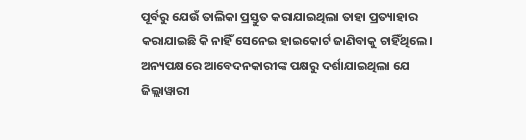ପୂର୍ବରୁ ଯେଉଁ ତାଲିକା ପ୍ରସ୍ତୁତ କରାଯାଇଥିଲା ତାହା ପ୍ରତ୍ୟାହାର କରାଯାଇଛି କି ନାହିଁ ସେନେଇ ହାଇକୋର୍ଟ ଜାଣିବାକୁ ଚାହିଁଥିଲେ।
ଅନ୍ୟପକ୍ଷରେ ଆବେଦନକାରୀଙ୍କ ପକ୍ଷରୁ ଦର୍ଶାଯାଇଥିଲା ଯେ ଜିଲ୍ଲାୱାରୀ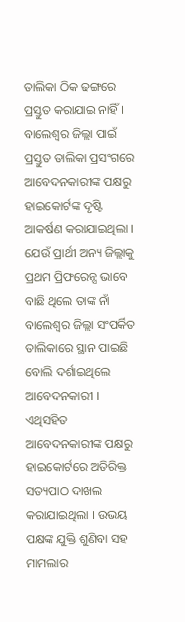ତାଲିକା ଠିକ ଢଙ୍ଗରେ ପ୍ରସ୍ତୁତ କରାଯାଇ ନାହିଁ । ବାଲେଶ୍ବର ଜିଲ୍ଲା ପାଇଁ ପ୍ରସ୍ତୁତ ତାଲିକା ପ୍ରସଂଗରେ ଆବେଦନକାରୀଙ୍କ ପକ୍ଷରୁ ହାଇକୋର୍ଟଙ୍କ ଦୃଷ୍ଟି ଆକର୍ଷଣ କରାଯାଇଥିଲା । ଯେଉଁ ପ୍ରାର୍ଥୀ ଅନ୍ୟ ଜିଲ୍ଲାକୁ ପ୍ରଥମ ପ୍ରିଫରେନ୍ସ ଭାବେ ବାଛି ଥିଲେ ତାଙ୍କ ନାଁ ବାଲେଶ୍ବର ଜିଲ୍ଲା ସଂପର୍କିତ ତାଲିକାରେ ସ୍ଥାନ ପାଇଛି ବୋଲି ଦର୍ଶାଇଥିଲେ ଆବେଦନକାରୀ । ଏଥିସହିତ ଆବେଦନକାରୀଙ୍କ ପକ୍ଷରୁ ହାଇକୋର୍ଟରେ ଅତିରିକ୍ତ ସତ୍ୟପାଠ ଦାଖଲ କରାଯାଇଥିଲା । ଉଭୟ ପକ୍ଷଙ୍କ ଯୁକ୍ତି ଶୁଣିବା ସହ ମାମଲାର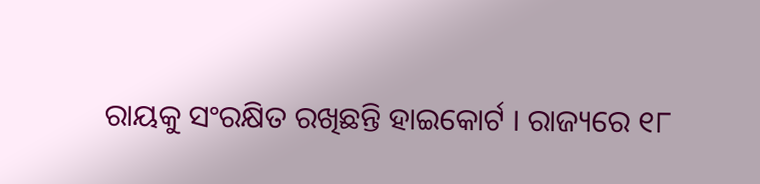ରାୟକୁ ସଂରକ୍ଷିତ ରଖିଛନ୍ତି ହାଇକୋର୍ଟ । ରାଜ୍ୟରେ ୧୮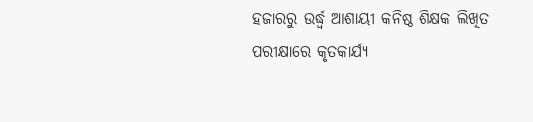ହଜାରରୁ ଉର୍ଦ୍ଧ୍ବ ଆଶାୟୀ କନିଷ୍ଠ ଶିକ୍ଷକ ଲିଖିତ ପରୀକ୍ଷାରେ କୃତକାର୍ଯ୍ୟ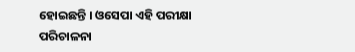ହୋଇଛନ୍ତି । ଓସେପା ଏହି ପରୀକ୍ଷା ପରିଚାଳନା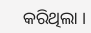କରିଥିଲା ।